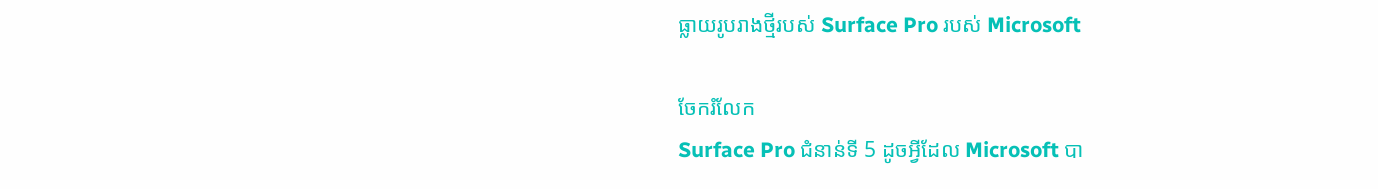ធ្លាយរូបរាងថ្មីរបស់ Surface Pro របស់ Microsoft

ចែករំលែក
Surface Pro ជំនាន់ទី 5 ដូចអ្វីដែល Microsoft បា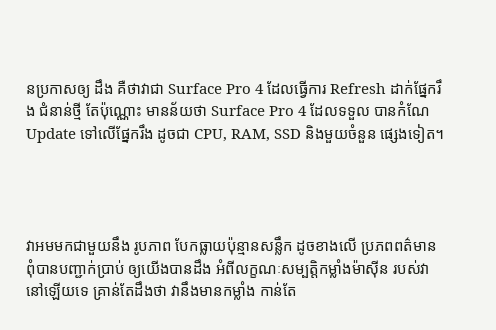នប្រកាសឲ្យ ដឹង គឺថាវាជា Surface Pro 4 ដែលធ្វើការ Refresh ដាក់ផ្នែករឹង ជំនាន់ថ្មី តែប៉ុណ្ណោះ មានន័យថា Surface Pro 4 ដែលទទួល បានកំណែ Update ទៅលើផ្នែករឹង ដូចជា CPU, RAM, SSD និងមួយចំនួន ផ្សេងទៀត។




វាអមមកជាមួយនឹង រូបភាព បែកធ្លាយប៉ុន្មានសន្លឹក ដូចខាងលើ ប្រភពពត៌មាន ពុំបានបញ្ជាក់ប្រាប់ ឲ្យយើងបានដឹង អំពីលក្ខណៈសម្បត្តិកម្លាំងម៉ាស៊ីន របស់វា នៅឡើយទេ គ្រាន់តែដឹងថា វានឹងមានកម្លាំង កាន់តែ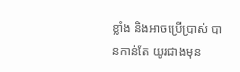ខ្លាំង និងអាចប្រើប្រាស់ បានកាន់តែ យូរជាងមុន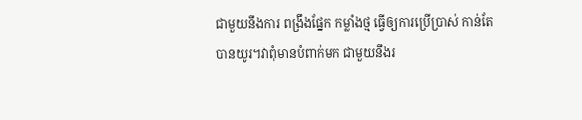ជាមួយនឹងការ ពង្រឹងផ្នែក កម្លាំងថ្ម ធ្វើឲ្យការប្រើប្រាស់ កាន់តែបានយូរ។វាពុំមានបំពាក់មក ជាមួយនឹងរ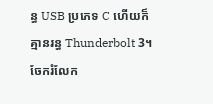ន្ធ USB ប្រភេទ C ហើយក៏គ្មានរន្ធ Thunderbolt 3។
ចែករំលែក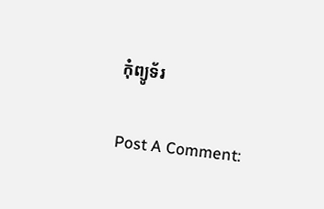កុំព្យូទ័រ

Post A Comment: